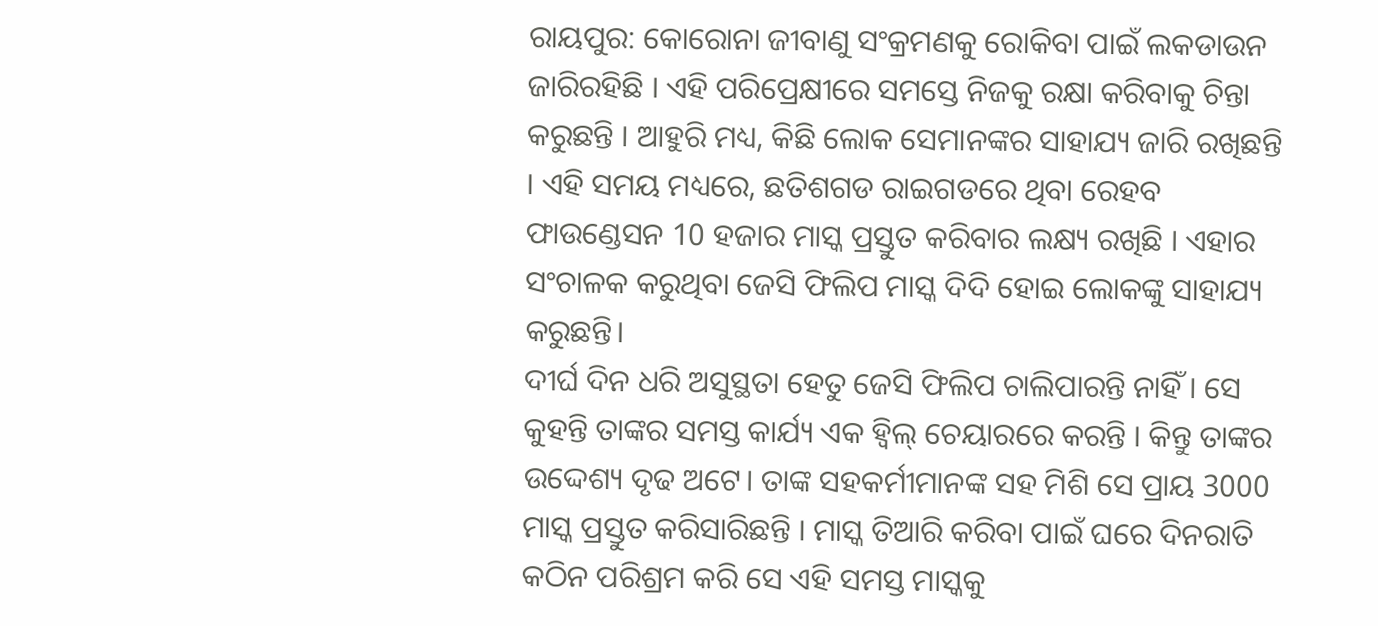ରାୟପୁର: କୋରୋନା ଜୀବାଣୁ ସଂକ୍ରମଣକୁ ରୋକିବା ପାଇଁ ଲକଡାଉନ ଜାରିରହିଛି । ଏହି ପରିପ୍ରେକ୍ଷୀରେ ସମସ୍ତେ ନିଜକୁ ରକ୍ଷା କରିବାକୁ ଚିନ୍ତା କରୁଛନ୍ତି । ଆହୁରି ମଧ୍ୟ, କିଛି ଲୋକ ସେମାନଙ୍କର ସାହାଯ୍ୟ ଜାରି ରଖିଛନ୍ତି । ଏହି ସମୟ ମଧ୍ୟରେ, ଛତିଶଗଡ ରାଇଗଡରେ ଥିବା ରେହବ ଫାଉଣ୍ଡେସନ 10 ହଜାର ମାସ୍କ ପ୍ରସ୍ତୁତ କରିବାର ଲକ୍ଷ୍ୟ ରଖିଛି । ଏହାର ସଂଚାଳକ କରୁଥିବା ଜେସି ଫିଲିପ ମାସ୍କ ଦିଦି ହୋଇ ଲୋକଙ୍କୁ ସାହାଯ୍ୟ କରୁଛନ୍ତି।
ଦୀର୍ଘ ଦିନ ଧରି ଅସୁସ୍ଥତା ହେତୁ ଜେସି ଫିଲିପ ଚାଲିପାରନ୍ତି ନାହିଁ । ସେ କୁହନ୍ତି ତାଙ୍କର ସମସ୍ତ କାର୍ଯ୍ୟ ଏକ ହ୍ୱିଲ୍ ଚେୟାରରେ କରନ୍ତି । କିନ୍ତୁ ତାଙ୍କର ଉଦ୍ଦେଶ୍ୟ ଦୃଢ ଅଟେ। ତାଙ୍କ ସହକର୍ମୀମାନଙ୍କ ସହ ମିଶି ସେ ପ୍ରାୟ 3000 ମାସ୍କ ପ୍ରସ୍ତୁତ କରିସାରିଛନ୍ତି । ମାସ୍କ ତିଆରି କରିବା ପାଇଁ ଘରେ ଦିନରାତି କଠିନ ପରିଶ୍ରମ କରି ସେ ଏହି ସମସ୍ତ ମାସ୍କକୁ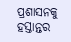ପ୍ରଶାସନକୁ ହସ୍ତାନ୍ତର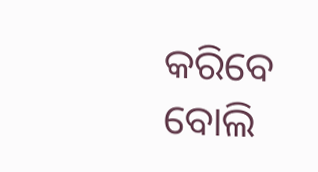କରିବେ ବୋଲି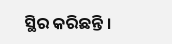ସ୍ଥିର କରିଛନ୍ତି ।